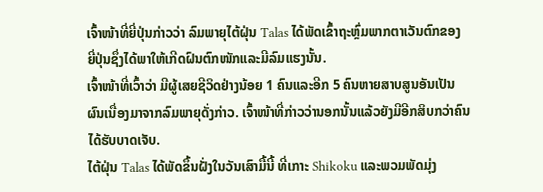ເຈົ້າໜ້າທີ່ຍີ່ປຸ່ນກ່າວວ່າ ລົມພາຍຸໄຕ້ຝຸ່ນ Talas ໄດ້ພັດເຂົ້າຖະຫຼົ່ມພາກຕາເວັນຕົກຂອງ
ຍີ່ປຸ່ນຊຶ່ງໄດ້ພາໃຫ້ເກີດຝົນຕົກໜັກແລະມີລົມແຮງນັ້ນ.
ເຈົ້າໜ້າທີ່ເວົ້າວ່າ ມີຜູ້ເສຍຊີວິດຢ່າງນ້ອຍ 1 ຄົນແລະອີກ 5 ຄົນຫາຍສາບສູນອັນເປັນ
ຜົນເນື່ອງມາຈາກລົມພາຍຸດັ່ງກ່າວ. ເຈົ້າໜ້າທີ່ກ່າວວ່ານອກນັ້ນແລ້ວຍັງມີອີກສິບກວ່າຄົນ
ໄດ້ຮັບບາດເຈັບ.
ໄຕ້ຝຸ່ນ Talas ໄດ້ພັດຂຶ້ນຝັ່ງໃນວັນເສົາມື້ນີ້ ທີ່ເກາະ Shikoku ແລະພວມພັດມຸ່ງ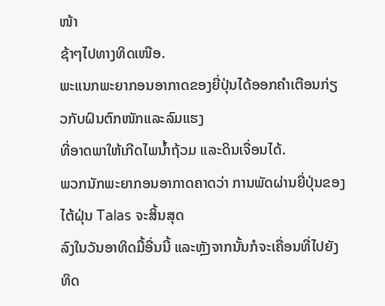ໜ້າ
ຊ້າໆໄປທາງທິດເໜືອ.
ພະແນກພະຍາກອນອາກາດຂອງຍີ່ປຸ່ນໄດ້ອອກຄຳເຕືອນກ່ຽວກັບຝົນຕົກໜັກແລະລົມແຮງ
ທີ່ອາດພາໃຫ້ເກີດໄພນໍ້າຖ້ວມ ແລະດິນເຈື່ອນໄດ້.
ພວກນັກພະຍາກອນອາກາດຄາດວ່າ ການພັດຜ່ານຍີ່ປຸ່ນຂອງໄຕ້ຝຸ່ນ Talas ຈະສິ້ນສຸດ
ລົງໃນວັນອາທິດມື້ອື່ນນີ້ ແລະຫຼັງຈາກນັ້ນກໍຈະເຄື່ອນທີ່ໄປຍັງທິດ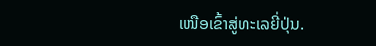ເໜືອເຂົ້າສູ່ທະເລຍີ່ປຸ່ນ.